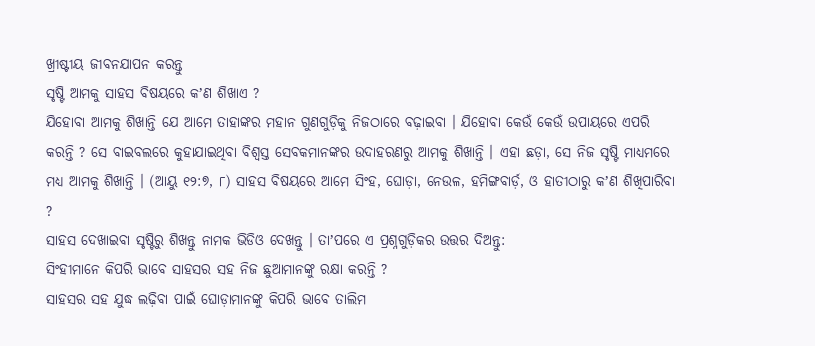ଖ୍ରୀଷ୍ଟୀୟ ଜୀବନଯାପନ କରନ୍ତୁ
ସୃଷ୍ଟି ଆମକୁ ସାହସ ବିଷୟରେ କʼଣ ଶିଖାଏ ?
ଯିହୋବା ଆମକୁ ଶିଖାନ୍ତି ଯେ ଆମେ ତାହାଙ୍କର ମହାନ ଗୁଣଗୁଡ଼ିକୁ ନିଜଠାରେ ବଢ଼ାଇବା । ଯିହୋବା କେଉଁ କେଉଁ ଉପାୟରେ ଏପରି କରନ୍ତି ? ସେ ବାଇବଲରେ କୁହାଯାଇଥିବା ବିଶ୍ୱସ୍ତ ସେବକମାନଙ୍କର ଉଦାହରଣରୁ ଆମକୁ ଶିଖାନ୍ତି । ଏହା ଛଡ଼ା, ସେ ନିଜ ସୃଷ୍ଟି ମାଧ୍ୟମରେ ମଧ୍ୟ ଆମକୁ ଶିଖାନ୍ତି । (ଆୟୁ ୧୨:୭, ୮) ସାହସ ବିଷୟରେ ଆମେ ସିଂହ, ଘୋଡ଼ା, ନେଉଳ, ହମିଙ୍ଗବାର୍ଡ଼, ଓ ହାତୀଠାରୁ କʼଣ ଶିଖିପାରିବା ?
ସାହସ ଦେଖାଇବା ସୃଷ୍ଟିରୁ ଶିଖନ୍ତୁ ନାମକ ଭିଡିଓ ଦେଖନ୍ତୁ । ତାʼପରେ ଏ ପ୍ରଶ୍ନଗୁଡ଼ିକର ଉତ୍ତର ଦିଅନ୍ତୁ:
ସିଂହୀମାନେ କିପରି ଭାବେ ସାହସର ସହ ନିଜ ଛୁଆମାନଙ୍କୁ ରକ୍ଷା କରନ୍ତି ?
ସାହସର ସହ ଯୁଦ୍ଧ ଲଢ଼ିବା ପାଇଁ ଘୋଡ଼ାମାନଙ୍କୁ କିପରି ଭାବେ ତାଲିମ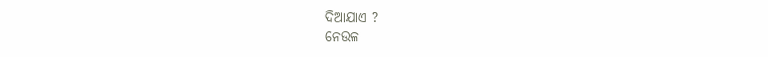ଦିଆଯାଏ ?
ନେଉଳ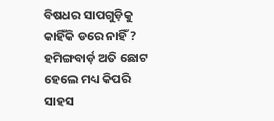ବିଷଧର ସାପଗୁଡ଼ିକୁ କାହିଁକି ଡରେ ନାହିଁ ?
ହମିଙ୍ଗବାର୍ଡ଼ ଅତି ଛୋଟ ହେଲେ ମଧ୍ୟ କିପରି ସାହସ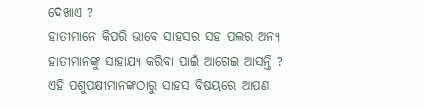ଦେଖାଏ ?
ହାତୀମାନେ କିପରି ଭାବେ ସାହସର ସହ ପଲର ଅନ୍ୟ ହାତୀମାନଙ୍କୁ ସାହାଯ୍ୟ କରିବା ପାଇଁ ଆଗେଇ ଆସନ୍ତି ?
ଏହି ପଶୁପକ୍ଷୀମାନଙ୍କଠାରୁ ସାହସ ବିଷୟରେ ଆପଣ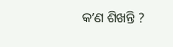କʼଣ ଶିଖନ୍ତି ?